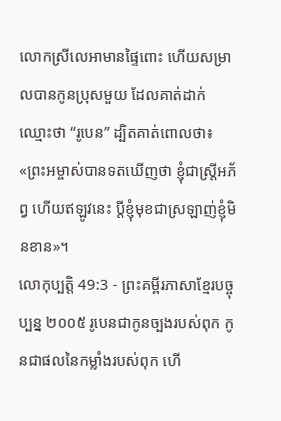លោកស្រីលេអាមានផ្ទៃពោះ ហើយសម្រាលបានកូនប្រុសមួយ ដែលគាត់ដាក់ឈ្មោះថា “រូបេន” ដ្បិតគាត់ពោលថា៖ «ព្រះអម្ចាស់បានទតឃើញថា ខ្ញុំជាស្ត្រីអភ័ព្វ ហើយឥឡូវនេះ ប្ដីខ្ញុំមុខជាស្រឡាញ់ខ្ញុំមិនខាន»។
លោកុប្បត្តិ 49:3 - ព្រះគម្ពីរភាសាខ្មែរបច្ចុប្បន្ន ២០០៥ រូបេនជាកូនច្បងរបស់ពុក កូនជាផលនៃកម្លាំងរបស់ពុក ហើ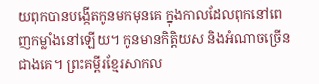យពុកបានបង្កើតកូនមកមុនគេ ក្នុងកាលដែលពុកនៅពេញកម្លាំងនៅឡើយ។ កូនមានកិត្តិយស និងអំណាចច្រើនជាងគេ។ ព្រះគម្ពីរខ្មែរសាកល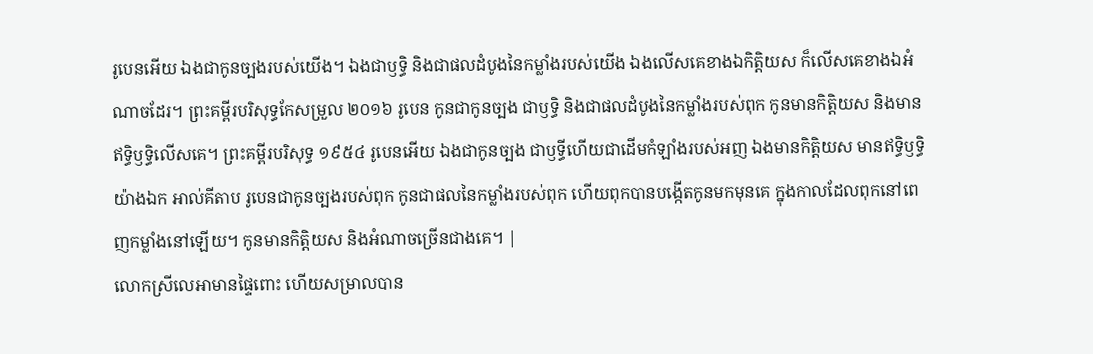រូបេនអើយ ឯងជាកូនច្បងរបស់យើង។ ឯងជាឫទ្ធិ និងជាផលដំបូងនៃកម្លាំងរបស់យើង ឯងលើសគេខាងឯកិត្តិយស ក៏លើសគេខាងឯអំណាចដែរ។ ព្រះគម្ពីរបរិសុទ្ធកែសម្រួល ២០១៦ រូបេន កូនជាកូនច្បង ជាឫទ្ធិ និងជាផលដំបូងនៃកម្លាំងរបស់ពុក កូនមានកិត្តិយស និងមានឥទ្ធិឫទ្ធិលើសគេ។ ព្រះគម្ពីរបរិសុទ្ធ ១៩៥៤ រូបេនអើយ ឯងជាកូនច្បង ជាឫទ្ធីហើយជាដើមកំឡាំងរបស់អញ ឯងមានកិត្តិយស មានឥទ្ធិឫទ្ធិយ៉ាងឯក អាល់គីតាប រូបេនជាកូនច្បងរបស់ពុក កូនជាផលនៃកម្លាំងរបស់ពុក ហើយពុកបានបង្កើតកូនមកមុនគេ ក្នុងកាលដែលពុកនៅពេញកម្លាំងនៅឡើយ។ កូនមានកិត្តិយស និងអំណាចច្រើនជាងគេ។ |
លោកស្រីលេអាមានផ្ទៃពោះ ហើយសម្រាលបាន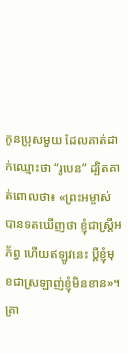កូនប្រុសមួយ ដែលគាត់ដាក់ឈ្មោះថា “រូបេន” ដ្បិតគាត់ពោលថា៖ «ព្រះអម្ចាស់បានទតឃើញថា ខ្ញុំជាស្ត្រីអភ័ព្វ ហើយឥឡូវនេះ ប្ដីខ្ញុំមុខជាស្រឡាញ់ខ្ញុំមិនខាន»។
គ្រា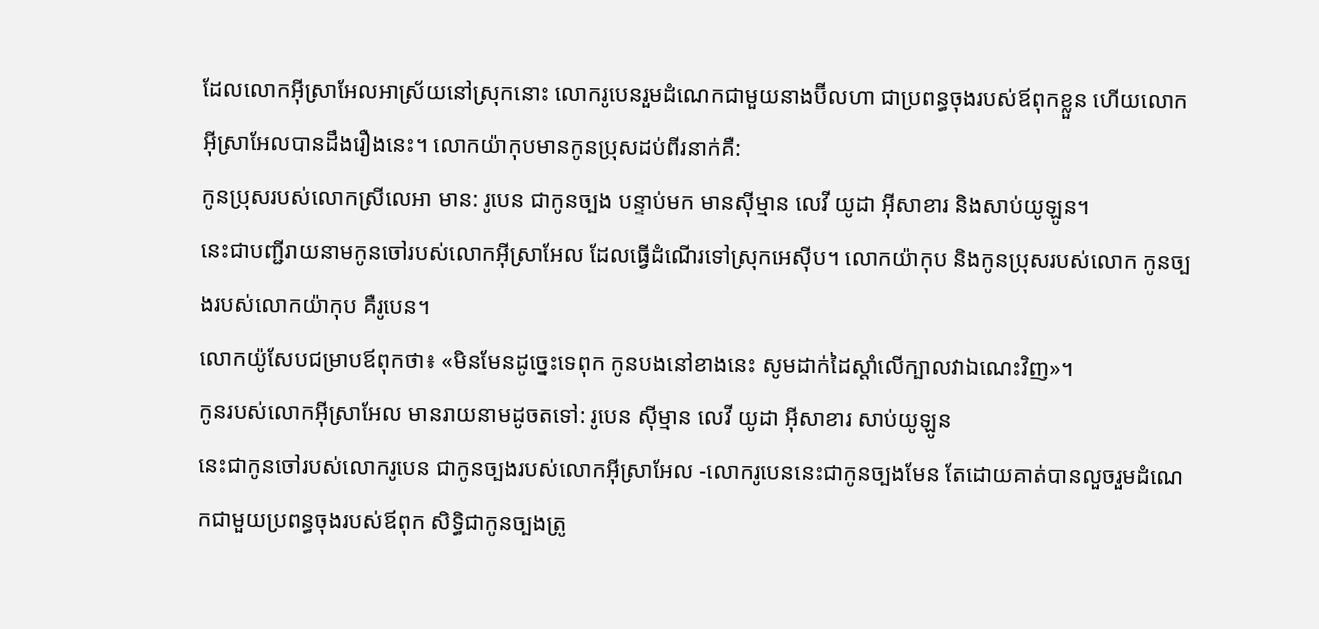ដែលលោកអ៊ីស្រាអែលអាស្រ័យនៅស្រុកនោះ លោករូបេនរួមដំណេកជាមួយនាងប៊ីលហា ជាប្រពន្ធចុងរបស់ឪពុកខ្លួន ហើយលោកអ៊ីស្រាអែលបានដឹងរឿងនេះ។ លោកយ៉ាកុបមានកូនប្រុសដប់ពីរនាក់គឺ:
កូនប្រុសរបស់លោកស្រីលេអា មាន: រូបេន ជាកូនច្បង បន្ទាប់មក មានស៊ីម្មាន លេវី យូដា អ៊ីសាខារ និងសាប់យូឡូន។
នេះជាបញ្ជីរាយនាមកូនចៅរបស់លោកអ៊ីស្រាអែល ដែលធ្វើដំណើរទៅស្រុកអេស៊ីប។ លោកយ៉ាកុប និងកូនប្រុសរបស់លោក កូនច្បងរបស់លោកយ៉ាកុប គឺរូបេន។
លោកយ៉ូសែបជម្រាបឪពុកថា៖ «មិនមែនដូច្នេះទេពុក កូនបងនៅខាងនេះ សូមដាក់ដៃស្ដាំលើក្បាលវាឯណេះវិញ»។
កូនរបស់លោកអ៊ីស្រាអែល មានរាយនាមដូចតទៅ: រូបេន ស៊ីម្មាន លេវី យូដា អ៊ីសាខារ សាប់យូឡូន
នេះជាកូនចៅរបស់លោករូបេន ជាកូនច្បងរបស់លោកអ៊ីស្រាអែល -លោករូបេននេះជាកូនច្បងមែន តែដោយគាត់បានលួចរួមដំណេកជាមួយប្រពន្ធចុងរបស់ឪពុក សិទ្ធិជាកូនច្បងត្រូ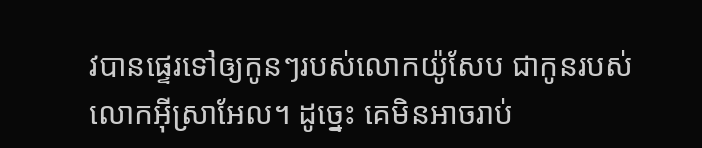វបានផ្ទេរទៅឲ្យកូនៗរបស់លោកយ៉ូសែប ជាកូនរបស់លោកអ៊ីស្រាអែល។ ដូច្នេះ គេមិនអាចរាប់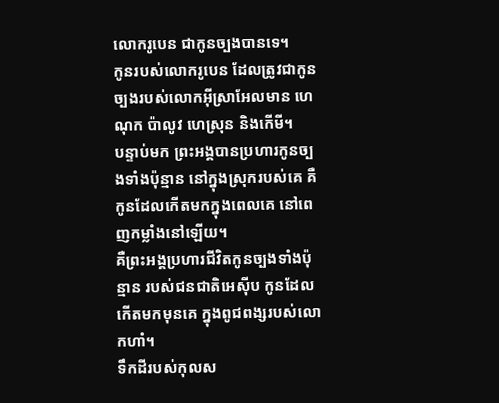លោករូបេន ជាកូនច្បងបានទេ។
កូនរបស់លោករូបេន ដែលត្រូវជាកូនច្បងរបស់លោកអ៊ីស្រាអែលមាន ហេណុក ប៉ាលូវ ហេស្រុន និងកើមី។
បន្ទាប់មក ព្រះអង្គបានប្រហារកូនច្បងទាំងប៉ុន្មាន នៅក្នុងស្រុករបស់គេ គឺកូនដែលកើតមកក្នុងពេលគេ នៅពេញកម្លាំងនៅឡើយ។
គឺព្រះអង្គប្រហារជីវិតកូនច្បងទាំងប៉ុន្មាន របស់ជនជាតិអេស៊ីប កូនដែលកើតមកមុនគេ ក្នុងពូជពង្សរបស់លោកហាំ។
ទឹកដីរបស់កុលស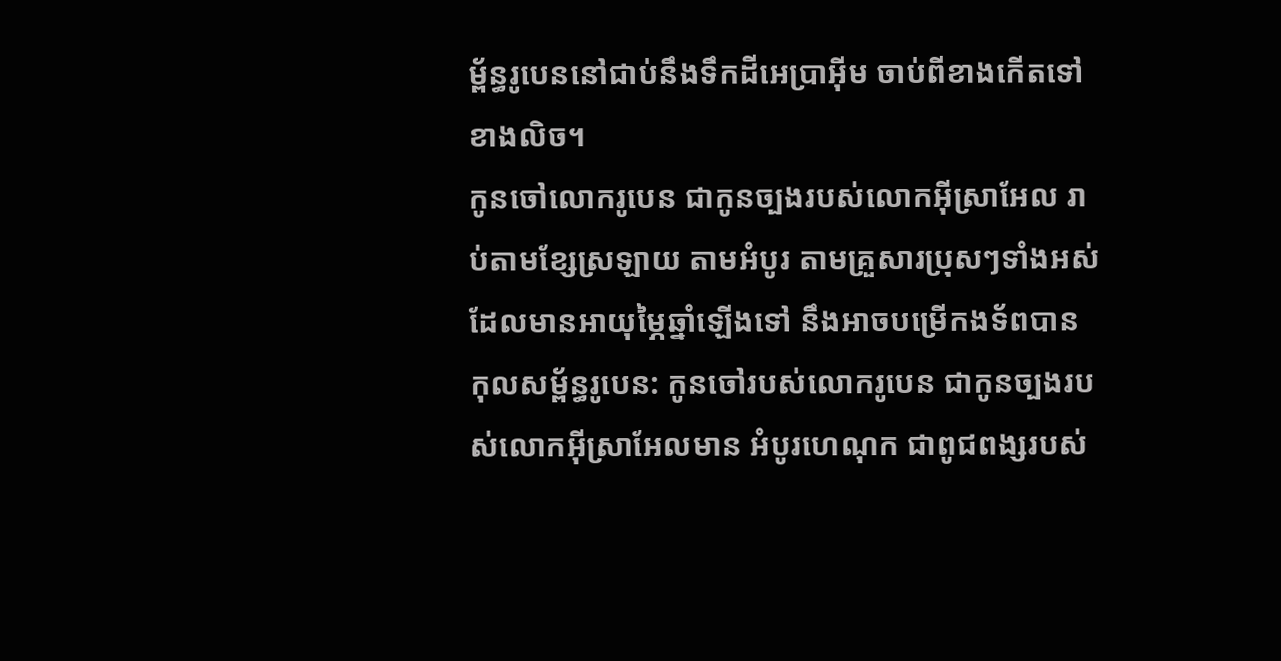ម្ព័ន្ធរូបេននៅជាប់នឹងទឹកដីអេប្រាអ៊ីម ចាប់ពីខាងកើតទៅខាងលិច។
កូនចៅលោករូបេន ជាកូនច្បងរបស់លោកអ៊ីស្រាអែល រាប់តាមខ្សែស្រឡាយ តាមអំបូរ តាមគ្រួសារប្រុសៗទាំងអស់ដែលមានអាយុម្ភៃឆ្នាំឡើងទៅ នឹងអាចបម្រើកងទ័ពបាន
កុលសម្ព័ន្ធរូបេន: កូនចៅរបស់លោករូបេន ជាកូនច្បងរបស់លោកអ៊ីស្រាអែលមាន អំបូរហេណុក ជាពូជពង្សរបស់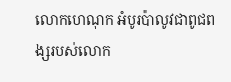លោកហេណុក អំបូរប៉ាលូវជាពូជពង្សរបស់លោក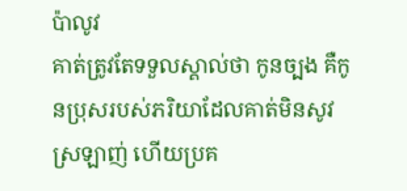ប៉ាលូវ
គាត់ត្រូវតែទទួលស្គាល់ថា កូនច្បង គឺកូនប្រុសរបស់ភរិយាដែលគាត់មិនសូវស្រឡាញ់ ហើយប្រគ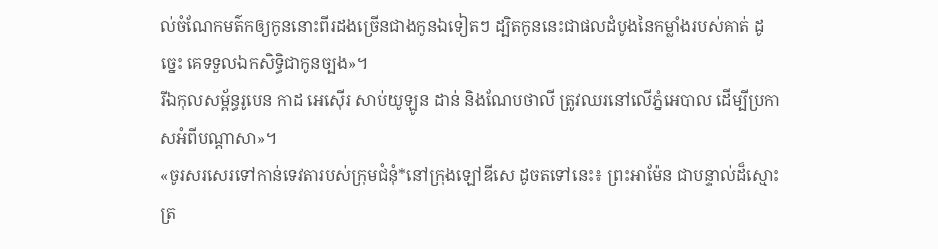ល់ចំណែកមត៌កឲ្យកូននោះពីរដងច្រើនជាងកូនឯទៀតៗ ដ្បិតកូននេះជាផលដំបូងនៃកម្លាំងរបស់គាត់ ដូច្នេះ គេទទួលឯកសិទ្ធិជាកូនច្បង»។
រីឯកុលសម្ព័ន្ធរូបេន កាដ អេស៊ើរ សាប់យូឡូន ដាន់ និងណែបថាលី ត្រូវឈរនៅលើភ្នំអេបាល ដើម្បីប្រកាសអំពីបណ្ដាសា»។
«ចូរសរសេរទៅកាន់ទេវតារបស់ក្រុមជំនុំ*នៅក្រុងឡៅឌីសេ ដូចតទៅនេះ៖ ព្រះអាម៉ែន ជាបន្ទាល់ដ៏ស្មោះត្រ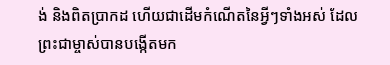ង់ និងពិតប្រាកដ ហើយជាដើមកំណើតនៃអ្វីៗទាំងអស់ ដែលព្រះជាម្ចាស់បានបង្កើតមក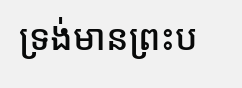ទ្រង់មានព្រះប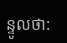ន្ទូលថា: